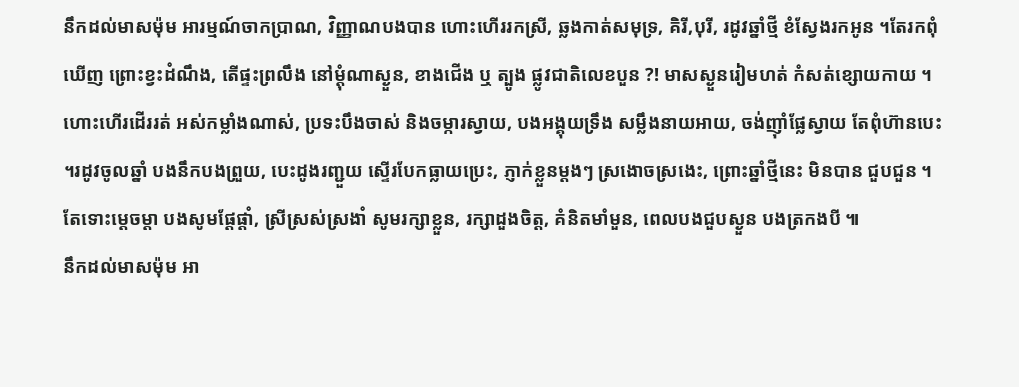នឹកដល់មាសម៉ុម អារម្មណ៍ចាកប្រាណ, វិញ្ញាណបងបាន ហោះហើររកស្រី, ឆ្លងកាត់សមុទ្រ, គិរី,បុរី, រដូវឆ្នាំថ្មី ខំស្វែងរកអូន ។តែរកពុំឃើញ ព្រោះខ្វះដំណឹង, តើផ្ទះព្រលឹង នៅម្ដុំណាស្ងួន, ខាងជើង ឬ ត្បូង ផ្លូវជាតិលេខបួន ?! មាសស្ងួនរៀមហត់ កំសត់ខ្សោយកាយ ។ហោះហើរដើររត់ អស់កម្លាំងណាស់, ប្រទះបឹងចាស់ និងចម្ការស្វាយ, បងអង្គុយទ្រឹង សម្លឹងនាយអាយ, ចង់ញ៉ាំផ្លែស្វាយ តែពុំហ៊ានបេះ ។រដូវចូលឆ្នាំ បងនឹកបងព្រួយ, បេះដូងរញ្ជួយ ស្ទើរបែកធ្លាយប្រេះ, ភ្ញាក់ខ្លួនម្ដងៗ ស្រងោចស្រងេះ, ព្រោះឆ្នាំថ្មីនេះ មិនបាន ជួបជួន ។តែទោះម្ដេចម្ដា បងសូមផ្ដែផ្ដាំ, ស្រីស្រស់ស្រងាំ សូមរក្សាខ្លួន, រក្សាដួងចិត្ត, គំនិតមាំមួន, ពេលបងជួបស្ងួន បងត្រកងបី ៕
នឹកដល់មាសម៉ុម អា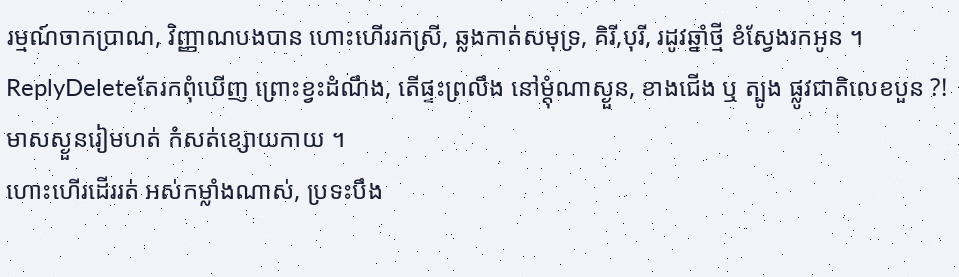រម្មណ៍ចាកប្រាណ, វិញ្ញាណបងបាន ហោះហើររកស្រី, ឆ្លងកាត់សមុទ្រ, គិរី,បុរី, រដូវឆ្នាំថ្មី ខំស្វែងរកអូន ។
ReplyDeleteតែរកពុំឃើញ ព្រោះខ្វះដំណឹង, តើផ្ទះព្រលឹង នៅម្ដុំណាស្ងួន, ខាងជើង ឬ ត្បូង ផ្លូវជាតិលេខបួន ?! មាសស្ងួនរៀមហត់ កំសត់ខ្សោយកាយ ។
ហោះហើរដើររត់ អស់កម្លាំងណាស់, ប្រទះបឹង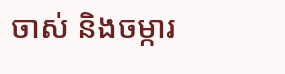ចាស់ និងចម្ការ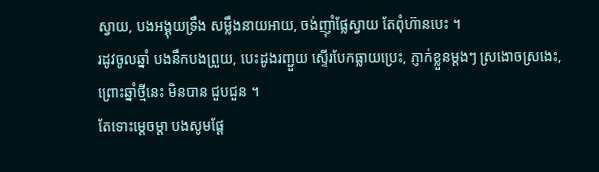ស្វាយ, បងអង្គុយទ្រឹង សម្លឹងនាយអាយ, ចង់ញ៉ាំផ្លែស្វាយ តែពុំហ៊ានបេះ ។
រដូវចូលឆ្នាំ បងនឹកបងព្រួយ, បេះដូងរញ្ជួយ ស្ទើរបែកធ្លាយប្រេះ, ភ្ញាក់ខ្លួនម្ដងៗ ស្រងោចស្រងេះ, ព្រោះឆ្នាំថ្មីនេះ មិនបាន ជួបជួន ។
តែទោះម្ដេចម្ដា បងសូមផ្ដែ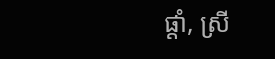ផ្ដាំ, ស្រី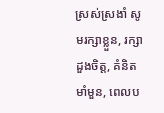ស្រស់ស្រងាំ សូមរក្សាខ្លួន, រក្សាដួងចិត្ត, គំនិតមាំមួន, ពេលប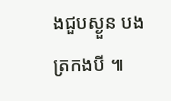ងជួបស្ងួន បងត្រកងបី ៕